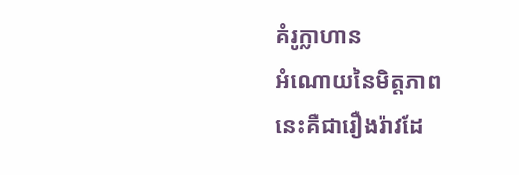គំរូក្លាហាន
អំណោយនៃមិត្តភាព
នេះគឺជារឿងរ៉ាវដែ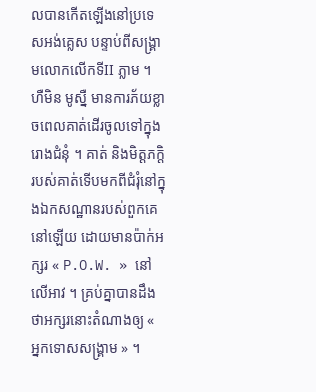លបានកើតឡើងនៅប្រទេសអង់គ្លេស បន្ទាប់ពីសង្រ្គាមលោកលើកទីII ភ្លាម ។
ហឺមិន មូស្នឺ មានការភ័យខ្លាចពេលគាត់ដើរចូលទៅក្នុងរោងជំនុំ ។ គាត់ និងមិត្តភក្តិរបស់គាត់ទើបមកពីជំរុំនៅក្នុងឯកសណ្ឋានរបស់ពួកគេនៅឡើយ ដោយមានប៉ាក់អក្សរ « P.O.W. » នៅលើអាវ ។ គ្រប់គ្នាបានដឹងថាអក្សរនោះតំណាងឲ្យ « អ្នកទោសសង្រ្គាម » ។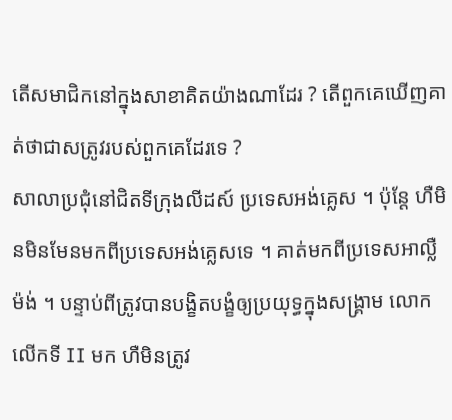តើសមាជិកនៅក្នុងសាខាគិតយ៉ាងណាដែរ ? តើពួកគេឃើញគាត់ថាជាសត្រូវរបស់ពួកគេដែរទេ ?
សាលាប្រជុំនៅជិតទីក្រុងលីដស៍ ប្រទេសអង់គ្លេស ។ ប៉ុន្ដែ ហឺមិនមិនមែនមកពីប្រទេសអង់គ្លេសទេ ។ គាត់មកពីប្រទេសអាល្លឺម៉ង់ ។ បន្ទាប់ពីត្រូវបានបង្ខិតបង្ខំឲ្យប្រយុទ្ធក្នុងសង្គ្រាម លោកលើកទី II មក ហឺមិនត្រូវ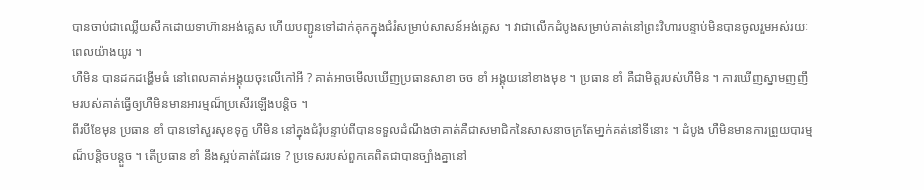បានចាប់ជាឈ្លើយសឹកដោយទាហ៊ានអង់គ្លេស ហើយបញ្ជូនទៅដាក់គុកក្នុងជំរំសម្រាប់សាសន៍អង់គ្លេស ។ វាជាលើកដំបូងសម្រាប់គាត់នៅព្រះវិហារបន្ទាប់មិនបានចូលរួមអស់រយៈពេលយ៉ាងយូរ ។
ហឺមិន បានដកដង្ហើមធំ នៅពេលគាត់អង្គុយចុះលើកៅអី ? គាត់អាចមើលឃើញប្រធានសាខា ចច ខាំ អង្គុយនៅខាងមុខ ។ ប្រធាន ខាំ គឺជាមិត្តរបស់ហឺមិន ។ ការឃើញស្នាមញញឹមរបស់គាត់ធ្វើឲ្យហឺមិនមានអារម្មណ៏ប្រសើរឡើងបន្តិច ។
ពីរបីខែមុន ប្រធាន ខាំ បានទៅសួរសុខទុក្ខ ហឺមិន នៅក្នុងជំរុំបន្ទាប់ពីបានទទួលដំណឹងថាគាត់គឺជាសមាជិកនៃសាសនាចក្រតែមា្នក់គត់នៅទីនោះ ។ ដំបូង ហឺមិនមានការព្រួយបារម្មណ៏បន្តិចបន្តួច ។ តើប្រធាន ខាំ នឹងស្អប់គាត់ដែរទេ ? ប្រទេសរបស់ពួកគេពិតជាបានច្បាំងគ្នានៅ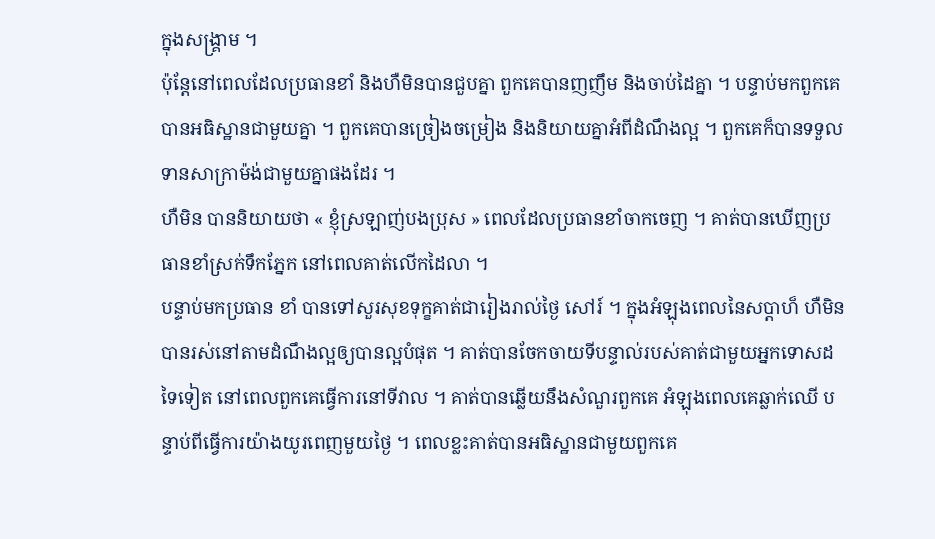ក្នុងសង្គ្រាម ។
ប៉ុន្តែនៅពេលដែលប្រធានខាំ និងហឺមិនបានជួបគ្នា ពួកគេបានញញឹម និងចាប់ដៃគ្នា ។ បន្ទាប់មកពួកគេបានអធិស្ឋានជាមួយគ្នា ។ ពួកគេបានច្រៀងចម្រៀង និងនិយាយគ្នាអំពីដំណឹងល្អ ។ ពួកគេក៏បានទទួលទានសាក្រាម៉ង់ជាមួយគ្នាផងដែរ ។
ហឺមិន បាននិយាយថា « ខ្ញុំស្រឡាញ់បងប្រុស » ពេលដែលប្រធានខាំចាកចេញ ។ គាត់បានឃើញប្រធានខាំស្រក់ទឹកភ្នែក នៅពេលគាត់លើកដៃលា ។
បន្ទាប់មកប្រធាន ខាំ បានទៅសួរសុខទុក្ខគាត់ជារៀងរាល់ថ្ងៃ សៅរ៍ ។ ក្នុងអំឡុងពេលនៃសប្តាហ៏ ហឺមិន បានរស់នៅតាមដំណឹងល្អឲ្យបានល្អបំផុត ។ គាត់បានចែកចាយទីបន្ទាល់របស់គាត់ជាមួយអ្នកទោសដទៃទៀត នៅពេលពួកគេធ្វើការនៅទីវាល ។ គាត់បានឆ្លើយនឹងសំណួរពួកគេ អំឡុងពេលគេឆ្លាក់ឈើ បន្ទាប់ពីធ្វើការយ៉ាងយូរពេញមួយថ្ងៃ ។ ពេលខ្លះគាត់បានអធិស្ឋានជាមួយពួកគេ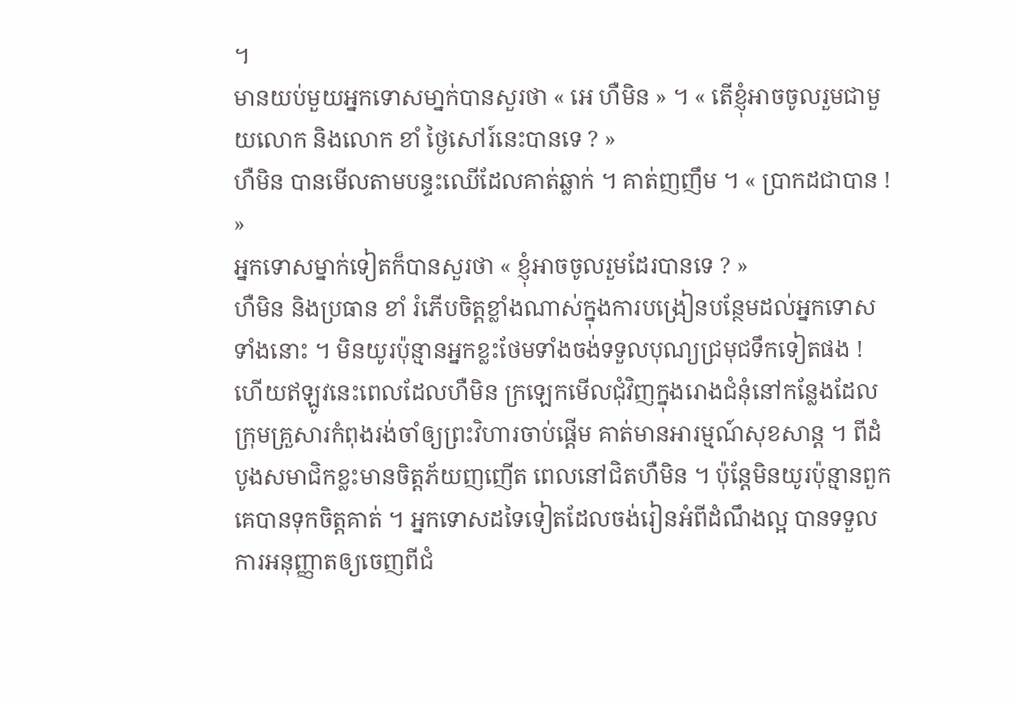។
មានយប់មួយអ្នកទោសមា្នក់បានសួរថា « អេ ហឺមិន » ។ « តើខ្ញុំអាចចូលរួមជាមួយលោក និងលោក ខាំ ថ្ងៃសៅរ៍នេះបានទេ ? »
ហឺមិន បានមើលតាមបន្ទះឈើដែលគាត់ឆ្លាក់ ។ គាត់ញញឹម ។ « ប្រាកដជាបាន ! »
អ្នកទោសម្នាក់ទៀតក៏បានសួរថា « ខ្ញុំអាចចូលរួមដែរបានទេ ? »
ហឺមិន និងប្រធាន ខាំ រំភើបចិត្តខ្លាំងណាស់ក្នុងការបង្រៀនបន្ថែមដល់អ្នកទោសទាំងនោះ ។ មិនយូរប៉ុន្មានអ្នកខ្លះថែមទាំងចង់ទទួលបុណ្យជ្រមុជទឹកទៀតផង !
ហើយឥឡូវនេះពេលដែលហឺមិន ក្រឡេកមើលជុំវិញក្នុងរោងជំនុំនៅកន្លែងដែលក្រុមគ្រួសារកំពុងរង់ចាំឲ្យព្រះវិហារចាប់ផ្តើម គាត់មានអារម្មណ៍សុខសាន្ត ។ ពីដំបូងសមាជិកខ្លះមានចិត្តភ័យញញើត ពេលនៅជិតហឺមិន ។ ប៉ុន្តែមិនយូរប៉ុន្មានពួកគេបានទុកចិត្តគាត់ ។ អ្នកទោសដទៃទៀតដែលចង់រៀនអំពីដំណឹងល្អ បានទទួលការអនុញ្ញាតឲ្យចេញពីជំ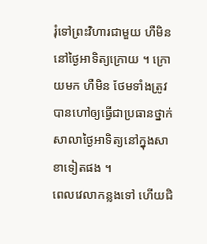រុំទៅព្រះវិហារជាមួយ ហឺមិន នៅថ្ងៃអាទិត្យក្រោយ ។ ក្រោយមក ហឺមិន ថែមទាំងត្រូវបានហៅឲ្យធ្វើជាប្រធានថ្នាក់សាលាថ្ងៃអាទិត្យនៅក្នុងសាខាទៀតផង ។
ពេលវេលាកន្លងទៅ ហើយជិ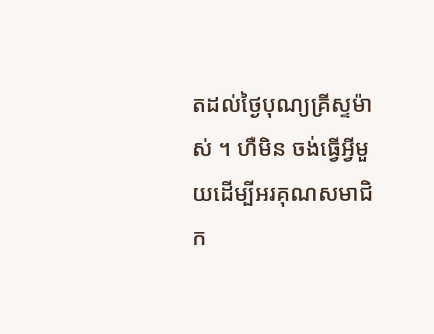តដល់ថ្ងៃបុណ្យគ្រីស្ទម៉ាស់ ។ ហឺមិន ចង់ធ្វើអ្វីមួយដើម្បីអរគុណសមាជិក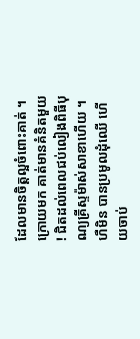ដែលមានចិត្តល្អចំពោះគាត់ ។ ក្រោយមក គាត់មានគំនិតមួយ ! ជិតដល់ពេលជប់លៀងពិធីបុណ្យគ្រីស្ទម៉ាស់សាខាហើយ ។ ហឺមិន បានប្រមូលដុំឈើ ហើយចាប់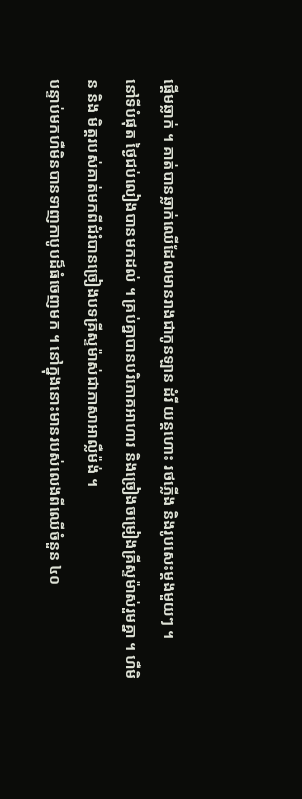ផ្តើមឆ្លាក់ ។ គាត់បានឆ្លាក់ឈើដែលមានរាងជាកូនឡាន ដំរី យន្តហោះ រថភ្លើង និងរូបសេះម្តងមួយៗ ។
នៅទីបំផុត ថ្ងៃជប់លៀងបានមកដល់ ។ គ្រប់គ្នាបានបរិភោគអាហារ និងច្រៀងចម្រៀងគ្រីស្ទម៉ាស់រួមគ្នា ។ ហឺមិន និង មិត្តរបស់គាត់មកពីជំរំបានច្រៀងបទគ្រីស្ទម៉ាស់ជាភាសាអាល្លឺម៉ង់ ។
បន្ទាប់មកហឺមិនបានទាញកាបូបដ៏ធំចេញមក ។ នៅក្នុងនោះមានរបស់លេងពីឈើចំនួន ៤០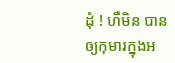ដុំ ! ហឺមិន បានឲ្យកុមារក្នុងអ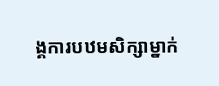ង្គការបឋមសិក្សាម្នាក់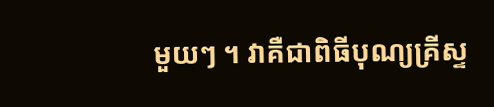មួយៗ ។ វាគឺជាពិធីបុណ្យគ្រីស្ទ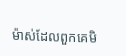ម៉ាស់ដែលពួកគេមិ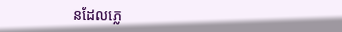នដែលភ្លេ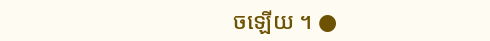ចឡើយ ។ ●